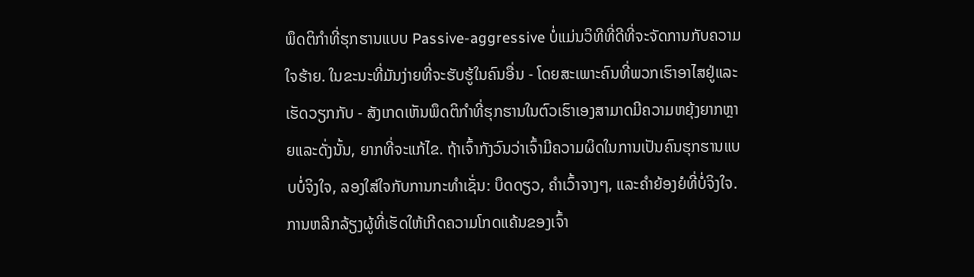ພຶດຕິກໍາທີ່ຮຸກຮານແບບ Passive-aggressive ບໍ່ແມ່ນວິທີທີ່ດີທີ່ຈະຈັດການກັບຄວາມໃຈຮ້າຍ. ໃນຂະນະທີ່ມັນງ່າຍທີ່ຈະຮັບຮູ້ໃນຄົນອື່ນ - ໂດຍສະເພາະຄົນທີ່ພວກເຮົາອາໄສຢູ່ແລະເຮັດວຽກກັບ - ສັງເກດເຫັນພຶດຕິກໍາທີ່ຮຸກຮານໃນຕົວເຮົາເອງສາມາດມີຄວາມຫຍຸ້ງຍາກຫຼາຍແລະດັ່ງນັ້ນ, ຍາກທີ່ຈະແກ້ໄຂ. ຖ້າເຈົ້າກັງວົນວ່າເຈົ້າມີຄວາມຜິດໃນການເປັນຄົນຮຸກຮານແບບບໍ່ຈິງໃຈ, ລອງໃສ່ໃຈກັບການກະທໍາເຊັ່ນ: ບຶດດຽວ, ຄໍາເວົ້າຈາງໆ, ແລະຄໍາຍ້ອງຍໍທີ່ບໍ່ຈິງໃຈ. ການຫລີກລ້ຽງຜູ້ທີ່ເຮັດໃຫ້ເກີດຄວາມໂກດແຄ້ນຂອງເຈົ້າ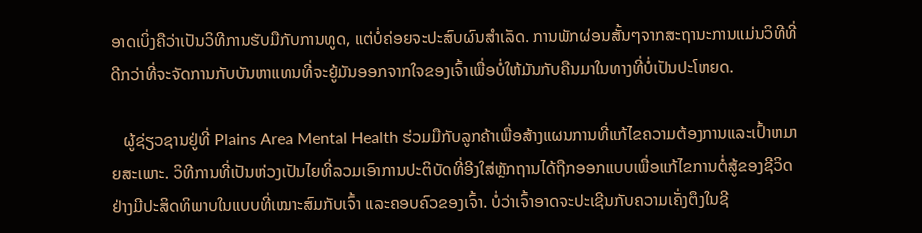ອາດເບິ່ງຄືວ່າເປັນວິທີການຮັບມືກັບການທູດ, ແຕ່ບໍ່ຄ່ອຍຈະປະສົບຜົນສໍາເລັດ. ການພັກຜ່ອນສັ້ນໆຈາກສະຖານະການແມ່ນວິທີທີ່ດີກວ່າທີ່ຈະຈັດການກັບບັນຫາແທນທີ່ຈະຍູ້ມັນອອກຈາກໃຈຂອງເຈົ້າເພື່ອບໍ່ໃຫ້ມັນກັບຄືນມາໃນທາງທີ່ບໍ່ເປັນປະໂຫຍດ.

   ຜູ້ຊ່ຽວຊານຢູ່ທີ່ Plains Area Mental Health ຮ່ວມມືກັບລູກຄ້າເພື່ອສ້າງແຜນການທີ່ແກ້ໄຂຄວາມຕ້ອງການແລະເປົ້າຫມາຍສະເພາະ. ວິທີການທີ່ເປັນຫ່ວງເປັນໄຍທີ່ລວມເອົາການປະຕິບັດທີ່ອີງໃສ່ຫຼັກຖານໄດ້ຖືກອອກແບບເພື່ອແກ້ໄຂການຕໍ່ສູ້ຂອງຊີວິດຢ່າງມີປະສິດທິພາບໃນແບບທີ່ເໝາະສົມກັບເຈົ້າ ແລະຄອບຄົວຂອງເຈົ້າ. ບໍ່ວ່າເຈົ້າອາດຈະປະເຊີນກັບຄວາມເຄັ່ງຕຶງໃນຊີ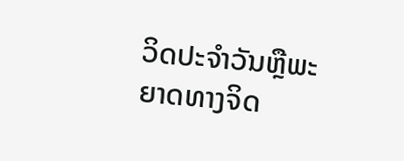ວິດປະຈໍາວັນຫຼືພະຍາດທາງຈິດ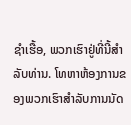ຊໍາເຮື້ອ, ພວກເຮົາຢູ່ທີ່ນີ້ສໍາລັບທ່ານ. ໂທຫາຫ້ອງການຂອງພວກເຮົາສໍາລັບການນັດ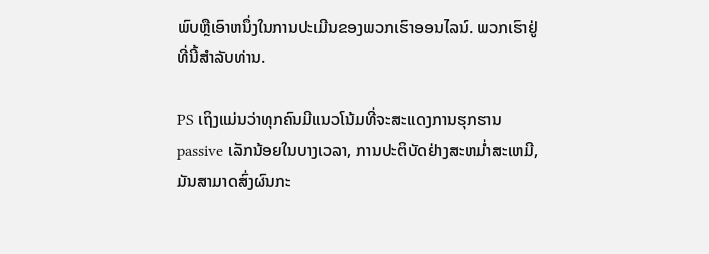ພົບຫຼືເອົາຫນຶ່ງໃນການປະເມີນຂອງພວກເຮົາອອນໄລນ໌. ພວກເຮົາຢູ່ທີ່ນີ້ສໍາລັບທ່ານ.

PS ເຖິງແມ່ນວ່າທຸກຄົນມີແນວໂນ້ມທີ່ຈະສະແດງການຮຸກຮານ passive ເລັກນ້ອຍໃນບາງເວລາ, ການປະຕິບັດຢ່າງສະຫມໍ່າສະເຫມີ, ມັນສາມາດສົ່ງຜົນກະ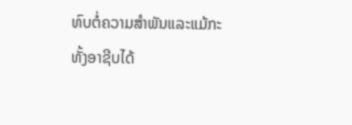ທົບຕໍ່ຄວາມສໍາພັນແລະແມ້ກະທັ້ງອາຊີບໄດ້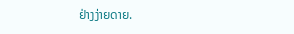ຢ່າງງ່າຍດາຍ.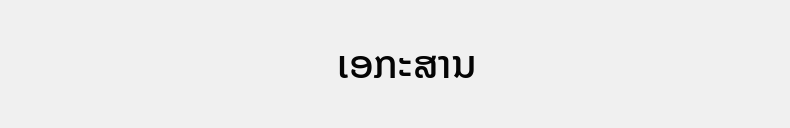ເອກະສານ